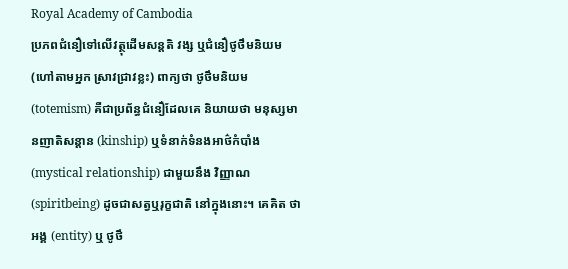Royal Academy of Cambodia
ប្រភពជំនឿទៅលើវត្ថុដើមសន្តតិ វង្ស ឬជំនឿថូថឹមនិយម (ហៅតាមអ្នក ស្រាវជ្រាវខ្លះ) ពាក្យថា ថូថឹមនិយម (totemism) គឺជាប្រព័ន្ធជំនឿដែលគេ និយាយថា មនុស្សមានញាតិសន្តាន (kinship) ឬទំនាក់ទំនងអាថ៌កំបាំង (mystical relationship) ជាមួយនឹង វិញ្ញាណ (spiritbeing) ដូចជាសត្វឬរុក្ខជាតិ នៅក្នុងនោះ។ គេគិត ថា អង្គ (entity) ឬ ថូថឹ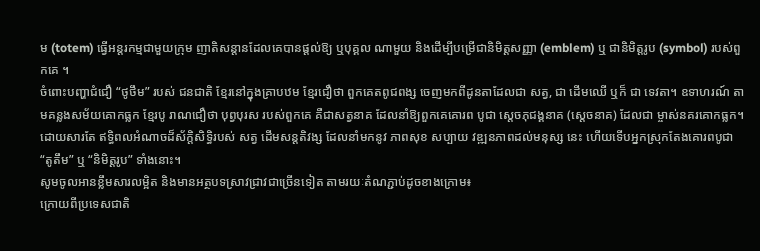ម (totem) ធ្វើអន្តរកម្មជាមួយក្រុម ញាតិសន្តានដែលគេបានផ្តល់ឱ្យ ឬបុគ្គល ណាមួយ និងដើម្បីបម្រើជានិមិត្តសញ្ញា (emblem) ឬ ជានិមិត្តរូប (symbol) របស់ពួកគេ ។
ចំពោះបញ្ហាជំជឿ “ថូថឹម” របស់ ជនជាតិ ខ្មែរនៅក្នុងគ្រាបឋម ខ្មែរជឿថា ពួកគេតពូជពង្ស ចេញមកពីដូនតាដែលជា សត្វ, ជា ដើមឈើ ឬក៏ ជា ទេវតា។ ឧទាហរណ៍ តាមគន្លងសម័យគោកធ្លក ខ្មែរបូ រាណជឿថា បុព្វបុរស របស់ពួកគេ គឺជាសត្វនាគ ដែលនាំឱ្យពួកគេគោរព បូជា ស្តេចភុជង្គនាគ (ស្តេចនាគ) ដែលជា ម្ចាស់នគរគោកធ្លក។ ដោយសារតែ ឥទ្ធិពលអំណាចដ៏ស័ក្ដិសិទ្ធិរបស់ សត្វ ដើមសន្ដតិវង្ស ដែលនាំមកនូវ ភាពសុខ សប្បាយ វឌ្ឍនភាពដល់មនុស្ស នេះ ហើយទើបអ្នកស្រុកតែងគោរពបូជា “តូតឹម” ឬ “និមិត្ដរូប” ទាំងនោះ។
សូមចូលអានខ្លឹមសារលម្អិត និងមានអត្ថបទស្រាវជ្រាវជាច្រើនទៀត តាមរយៈតំណភ្ជាប់ដូចខាងក្រោម៖
ក្រោយពីប្រទេសជាតិ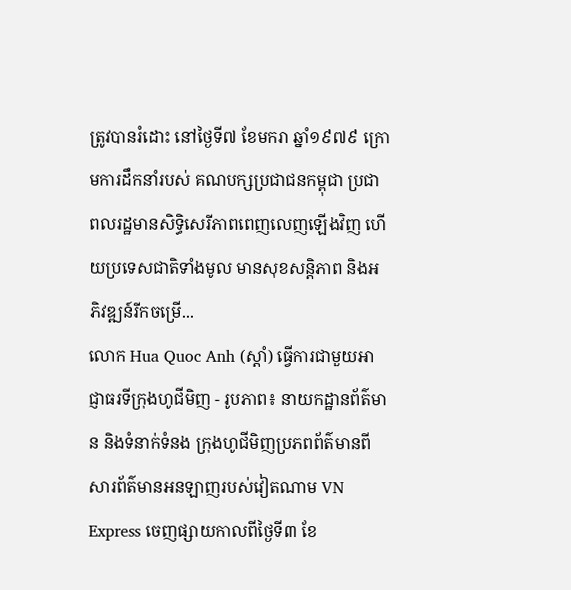ត្រូវបានរំដោះ នៅថ្ងៃទី៧ ខែមករា ឆ្នាំ១៩៧៩ ក្រោមការដឹកនាំរបស់ គណបក្សប្រជាជនកម្ពុជា ប្រជាពលរដ្ឋមានសិទ្ធិសេរីភាពពេញលេញឡើងវិញ ហើយប្រទេសជាតិទាំងមូល មានសុខសន្តិភាព និងអភិវឌ្ឍន៍រីកចម្រើ...
លោក Hua Quoc Anh (ស្តាំ) ធ្វើការជាមួយអាជ្ញាធរទីក្រុងហូជីមិញ - រូបភាព៖ នាយកដ្ឋានព័ត៌មាន និងទំនាក់ទំនង ក្រុងហូជីមិញប្រភពព័ត៌មានពីសារព័ត៌មានអនឡាញរបស់វៀតណាម VN Express ចេញផ្សាយកាលពីថ្ងៃទី៣ ខែ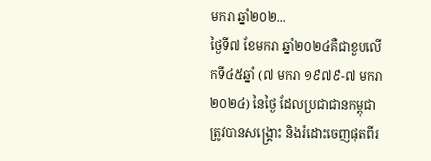មករា ឆ្នាំ២០២...
ថ្ងៃទី៧ ខែមករា ឆ្នាំ២០២៤គឺជាខួបលើកទី៤៥ឆ្នាំ (៧ មករា ១៩៧៩-៧ មករា ២០២៤) នៃថ្ងៃ ដែលប្រជាជានកម្ពុជាត្រូវបានសង្គ្រោះ និងរំដោះចេញផុតពីរ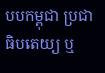បបកម្ពុជា ប្រជាធិបតេយ្យ ឬ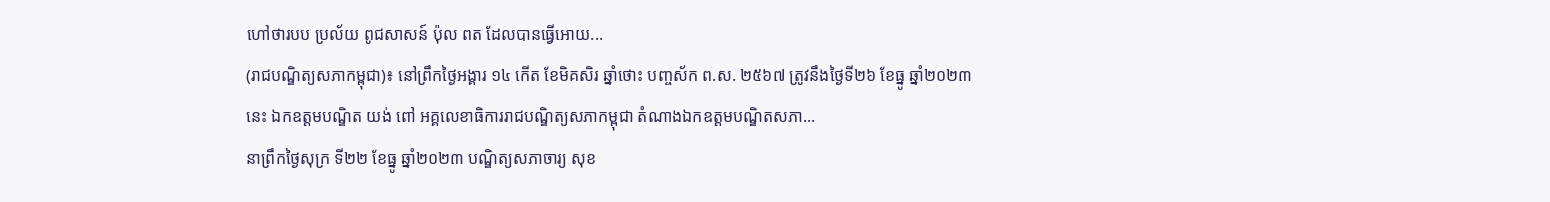ហៅថារបប ប្រល័យ ពូជសាសន៍ ប៉ុល ពត ដែលបានធ្វើអោយ...
(រាជបណ្ឌិត្យសភាកម្ពុជា)៖ នៅព្រឹកថ្ងៃអង្គារ ១៤ កើត ខែមិគសិរ ឆ្នាំថោះ បញ្ចស័ក ព.ស. ២៥៦៧ ត្រូវនឹងថ្ងៃទី២៦ ខែធ្នូ ឆ្នាំ២០២៣នេះ ឯកឧត្ដមបណ្ឌិត យង់ ពៅ អគ្គលេខាធិការរាជបណ្ឌិត្យសភាកម្ពុជា តំណាងឯកឧត្ដមបណ្ឌិតសភា...
នាព្រឹកថ្ងៃសុក្រ ទី២២ ខែធ្នូ ឆ្នាំ២០២៣ បណ្ឌិត្យសភាចារ្យ សុខ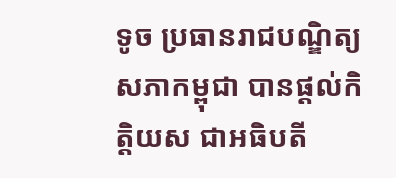ទូច ប្រធានរាជបណ្ឌិត្យសភាកម្ពុជា បានផ្តល់កិត្តិយស ជាអធិបតី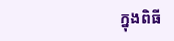ក្នុងពិធី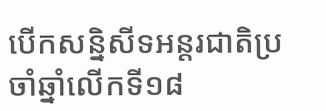បើកសន្និសីទអន្តរជាតិប្រចាំឆ្នាំលើកទី១៨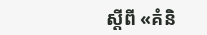ស្តីពី «គំនិ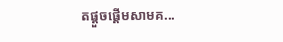តផ្តួចផ្តើមសាមគ...